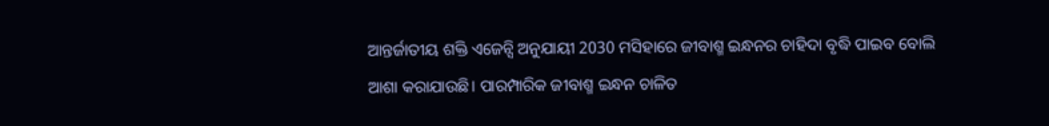ଆନ୍ତର୍ଜାତୀୟ ଶକ୍ତି ଏଜେନ୍ସି ଅନୁଯାୟୀ 2030 ମସିହାରେ ଜୀବାଶ୍ମ ଇନ୍ଧନର ଚାହିଦା ବୃଦ୍ଧି ପାଇବ ବୋଲି ଆଶା କରାଯାଉଛି। ପାରମ୍ପାରିକ ଜୀବାଶ୍ମ ଇନ୍ଧନ ଚାଳିତ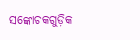ସଙ୍କୋଚକଗୁଡ଼ିକ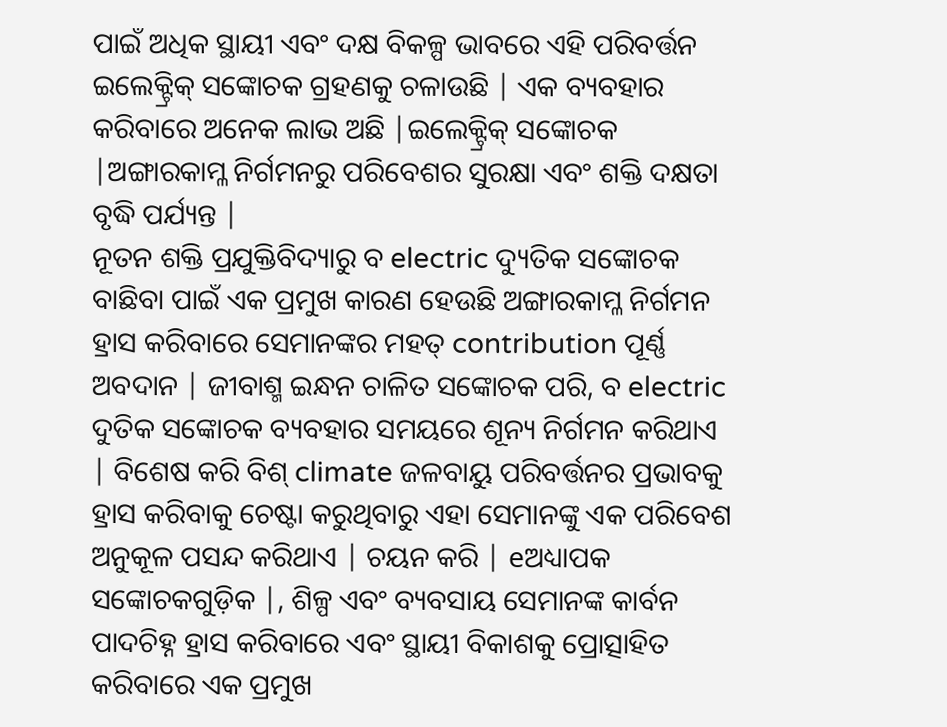ପାଇଁ ଅଧିକ ସ୍ଥାୟୀ ଏବଂ ଦକ୍ଷ ବିକଳ୍ପ ଭାବରେ ଏହି ପରିବର୍ତ୍ତନ ଇଲେକ୍ଟ୍ରିକ୍ ସଙ୍କୋଚକ ଗ୍ରହଣକୁ ଚଳାଉଛି | ଏକ ବ୍ୟବହାର କରିବାରେ ଅନେକ ଲାଭ ଅଛି |ଇଲେକ୍ଟ୍ରିକ୍ ସଙ୍କୋଚକ |ଅଙ୍ଗାରକାମ୍ଳ ନିର୍ଗମନରୁ ପରିବେଶର ସୁରକ୍ଷା ଏବଂ ଶକ୍ତି ଦକ୍ଷତା ବୃଦ୍ଧି ପର୍ଯ୍ୟନ୍ତ |
ନୂତନ ଶକ୍ତି ପ୍ରଯୁକ୍ତିବିଦ୍ୟାରୁ ବ electric ଦ୍ୟୁତିକ ସଙ୍କୋଚକ ବାଛିବା ପାଇଁ ଏକ ପ୍ରମୁଖ କାରଣ ହେଉଛି ଅଙ୍ଗାରକାମ୍ଳ ନିର୍ଗମନ ହ୍ରାସ କରିବାରେ ସେମାନଙ୍କର ମହତ୍ contribution ପୂର୍ଣ୍ଣ ଅବଦାନ | ଜୀବାଶ୍ମ ଇନ୍ଧନ ଚାଳିତ ସଙ୍କୋଚକ ପରି, ବ electric ଦୁତିକ ସଙ୍କୋଚକ ବ୍ୟବହାର ସମୟରେ ଶୂନ୍ୟ ନିର୍ଗମନ କରିଥାଏ | ବିଶେଷ କରି ବିଶ୍ climate ଜଳବାୟୁ ପରିବର୍ତ୍ତନର ପ୍ରଭାବକୁ ହ୍ରାସ କରିବାକୁ ଚେଷ୍ଟା କରୁଥିବାରୁ ଏହା ସେମାନଙ୍କୁ ଏକ ପରିବେଶ ଅନୁକୂଳ ପସନ୍ଦ କରିଥାଏ | ଚୟନ କରି | eଅଧ୍ୟାପକ ସଙ୍କୋଚକଗୁଡ଼ିକ |, ଶିଳ୍ପ ଏବଂ ବ୍ୟବସାୟ ସେମାନଙ୍କ କାର୍ବନ ପାଦଚିହ୍ନ ହ୍ରାସ କରିବାରେ ଏବଂ ସ୍ଥାୟୀ ବିକାଶକୁ ପ୍ରୋତ୍ସାହିତ କରିବାରେ ଏକ ପ୍ରମୁଖ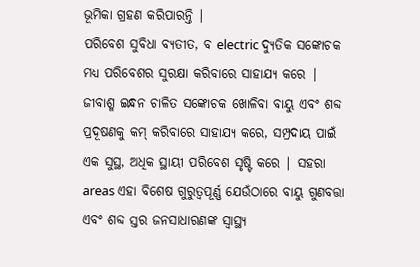ଭୂମିକା ଗ୍ରହଣ କରିପାରନ୍ତି |
ପରିବେଶ ସୁବିଧା ବ୍ୟତୀତ, ବ electric ଦ୍ୟୁତିକ ସଙ୍କୋଚକ ମଧ୍ୟ ପରିବେଶର ସୁରକ୍ଷା କରିବାରେ ସାହାଯ୍ୟ କରେ | ଜୀବାଶ୍ମ ଇନ୍ଧନ ଚାଳିତ ସଙ୍କୋଚକ ଖୋଳିବା ବାୟୁ ଏବଂ ଶବ୍ଦ ପ୍ରଦୂଷଣକୁ କମ୍ କରିବାରେ ସାହାଯ୍ୟ କରେ, ସମ୍ପ୍ରଦାୟ ପାଇଁ ଏକ ସୁସ୍ଥ, ଅଧିକ ସ୍ଥାୟୀ ପରିବେଶ ସୃଷ୍ଟି କରେ | ସହରା areas ଏହା ବିଶେଷ ଗୁରୁତ୍ୱପୂର୍ଣ୍ଣ ଯେଉଁଠାରେ ବାୟୁ ଗୁଣବତ୍ତା ଏବଂ ଶବ୍ଦ ସ୍ତର ଜନସାଧାରଣଙ୍କ ସ୍ୱାସ୍ଥ୍ୟ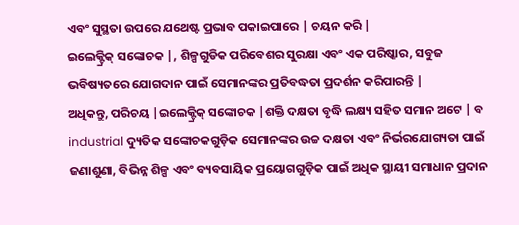ଏବଂ ସୁସ୍ଥତା ଉପରେ ଯଥେଷ୍ଟ ପ୍ରଭାବ ପକାଇପାରେ | ଚୟନ କରି |
ଇଲେକ୍ଟ୍ରିକ୍ ସଙ୍କୋଚକ |, ଶିଳ୍ପଗୁଡିକ ପରିବେଶର ସୁରକ୍ଷା ଏବଂ ଏକ ପରିଷ୍କାର, ସବୁଜ ଭବିଷ୍ୟତରେ ଯୋଗଦାନ ପାଇଁ ସେମାନଙ୍କର ପ୍ରତିବଦ୍ଧତା ପ୍ରଦର୍ଶନ କରିପାରନ୍ତି |
ଅଧିକନ୍ତୁ, ପରିଚୟ |ଇଲେକ୍ଟ୍ରିକ୍ ସଙ୍କୋଚକ |ଶକ୍ତି ଦକ୍ଷତା ବୃଦ୍ଧି ଲକ୍ଷ୍ୟ ସହିତ ସମାନ ଅଟେ | ବ industrial ଦ୍ୟୁତିକ ସଙ୍କୋଚକଗୁଡ଼ିକ ସେମାନଙ୍କର ଉଚ୍ଚ ଦକ୍ଷତା ଏବଂ ନିର୍ଭରଯୋଗ୍ୟତା ପାଇଁ ଜଣାଶୁଣା, ବିଭିନ୍ନ ଶିଳ୍ପ ଏବଂ ବ୍ୟବସାୟିକ ପ୍ରୟୋଗଗୁଡ଼ିକ ପାଇଁ ଅଧିକ ସ୍ଥାୟୀ ସମାଧାନ ପ୍ରଦାନ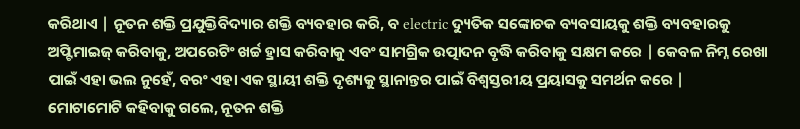କରିଥାଏ | ନୂତନ ଶକ୍ତି ପ୍ରଯୁକ୍ତିବିଦ୍ୟାର ଶକ୍ତି ବ୍ୟବହାର କରି, ବ electric ଦ୍ୟୁତିକ ସଙ୍କୋଚକ ବ୍ୟବସାୟକୁ ଶକ୍ତି ବ୍ୟବହାରକୁ ଅପ୍ଟିମାଇଜ୍ କରିବାକୁ, ଅପରେଟିଂ ଖର୍ଚ୍ଚ ହ୍ରାସ କରିବାକୁ ଏବଂ ସାମଗ୍ରିକ ଉତ୍ପାଦନ ବୃଦ୍ଧି କରିବାକୁ ସକ୍ଷମ କରେ | କେବଳ ନିମ୍ନ ରେଖା ପାଇଁ ଏହା ଭଲ ନୁହେଁ, ବରଂ ଏହା ଏକ ସ୍ଥାୟୀ ଶକ୍ତି ଦୃଶ୍ୟକୁ ସ୍ଥାନାନ୍ତର ପାଇଁ ବିଶ୍ୱସ୍ତରୀୟ ପ୍ରୟାସକୁ ସମର୍ଥନ କରେ |
ମୋଟାମୋଟି କହିବାକୁ ଗଲେ, ନୂତନ ଶକ୍ତି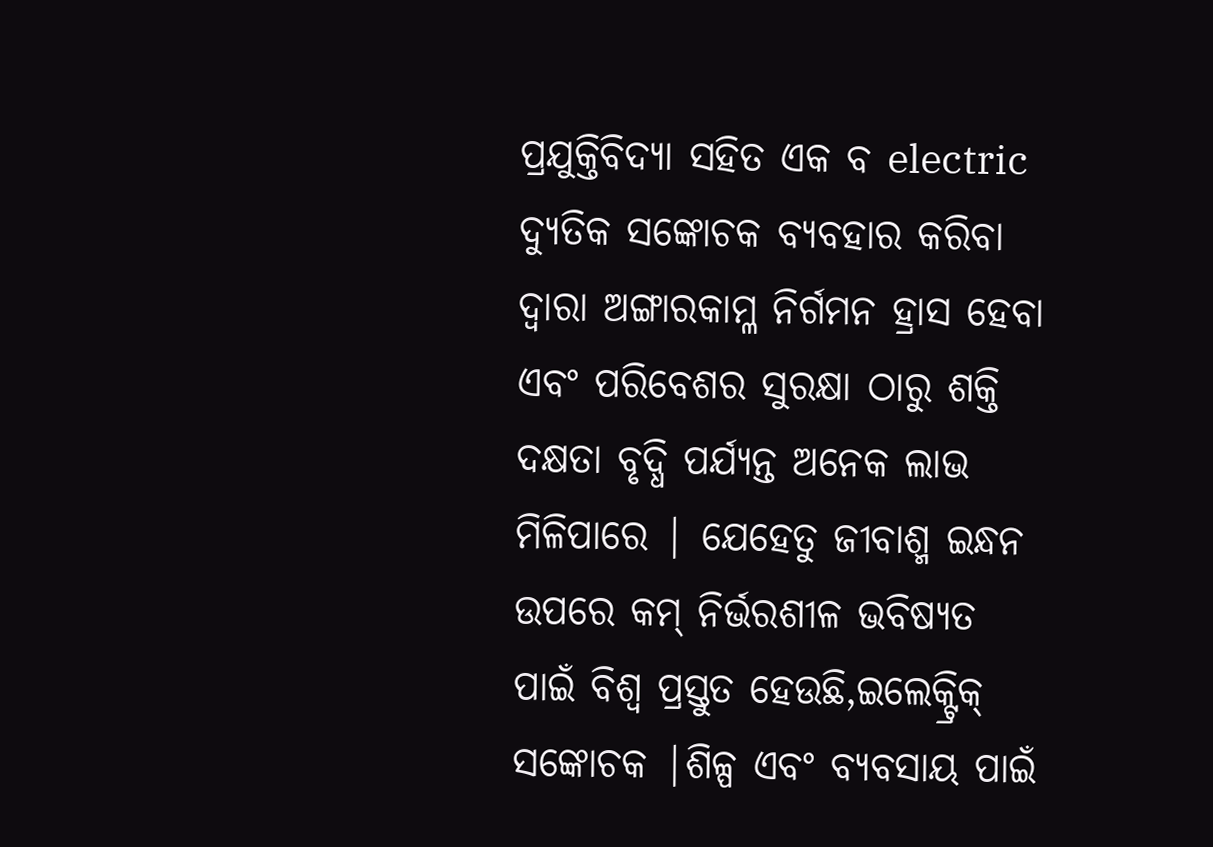ପ୍ରଯୁକ୍ତିବିଦ୍ୟା ସହିତ ଏକ ବ electric ଦ୍ୟୁତିକ ସଙ୍କୋଚକ ବ୍ୟବହାର କରିବା ଦ୍ୱାରା ଅଙ୍ଗାରକାମ୍ଳ ନିର୍ଗମନ ହ୍ରାସ ହେବା ଏବଂ ପରିବେଶର ସୁରକ୍ଷା ଠାରୁ ଶକ୍ତି ଦକ୍ଷତା ବୃଦ୍ଧି ପର୍ଯ୍ୟନ୍ତ ଅନେକ ଲାଭ ମିଳିପାରେ | ଯେହେତୁ ଜୀବାଶ୍ମ ଇନ୍ଧନ ଉପରେ କମ୍ ନିର୍ଭରଶୀଳ ଭବିଷ୍ୟତ ପାଇଁ ବିଶ୍ୱ ପ୍ରସ୍ତୁତ ହେଉଛି,ଇଲେକ୍ଟ୍ରିକ୍ ସଙ୍କୋଚକ |ଶିଳ୍ପ ଏବଂ ବ୍ୟବସାୟ ପାଇଁ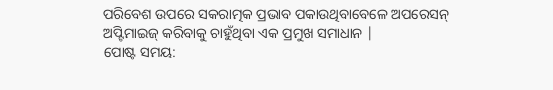ପରିବେଶ ଉପରେ ସକରାତ୍ମକ ପ୍ରଭାବ ପକାଉଥିବାବେଳେ ଅପରେସନ୍ ଅପ୍ଟିମାଇଜ୍ କରିବାକୁ ଚାହୁଁଥିବା ଏକ ପ୍ରମୁଖ ସମାଧାନ |
ପୋଷ୍ଟ ସମୟ: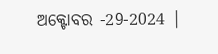ଅକ୍ଟୋବର -29-2024 |